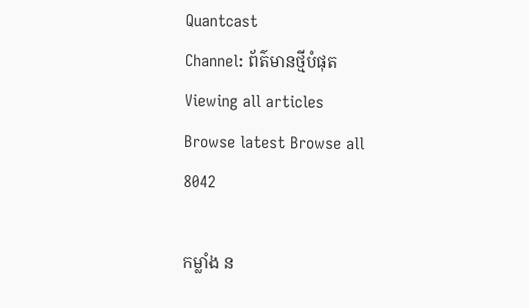Quantcast
Channel: ព័ត៌មានថ្មីបំផុត
Viewing all articles
Browse latest Browse all 8042

កម្លាំង ន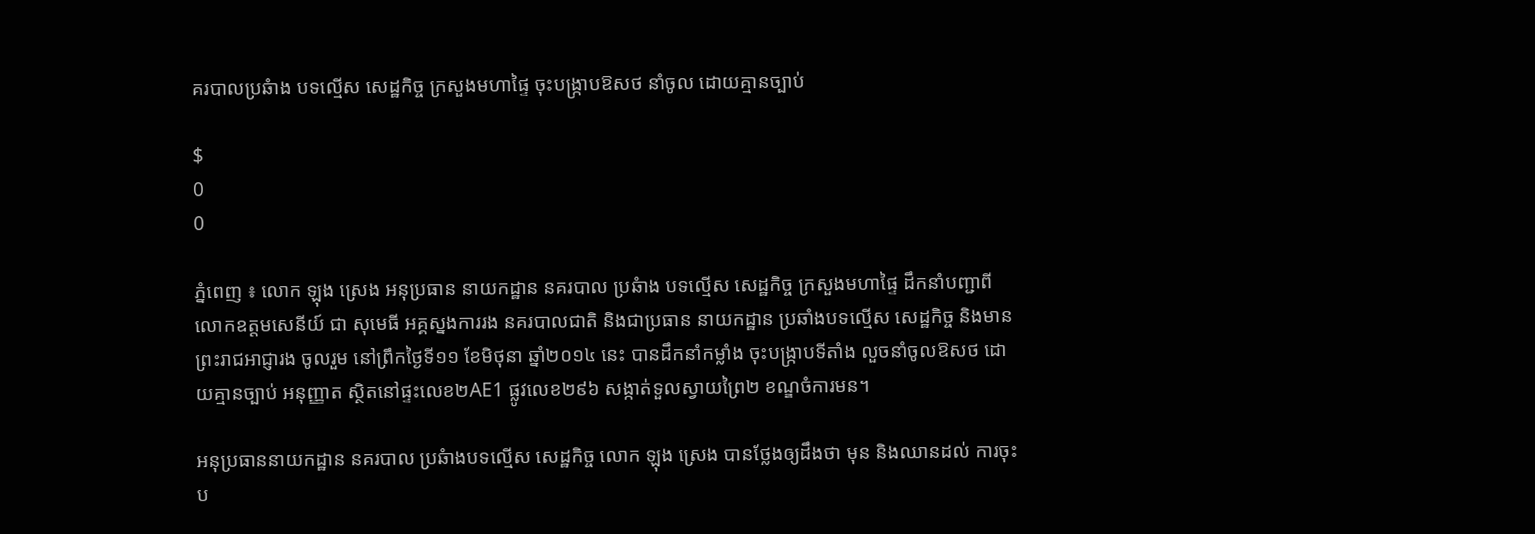គរបាលប្រឆំាង បទល្មើស សេដ្ឋកិច្ច ក្រសួងមហាផ្ទៃ ចុះបង្ក្រាបឱសថ នាំចូល ដោយគ្មានច្បាប់

$
0
0

ភ្នំពេញ ៖ លោក ឡុង ស្រេង អនុប្រធាន នាយកដ្ឋាន នគរបាល ប្រឆំាង បទល្មើស សេដ្ឋកិច្ច ក្រសួងមហាផ្ទៃ ដឹកនាំបញ្ជាពីលោកឧត្តមសេនីយ៍ ជា សុមេធី អគ្គស្នងការរង នគរបាលជាតិ និងជាប្រធាន នាយកដ្ឋាន ប្រឆាំងបទល្មើស សេដ្ឋកិច្ច និងមាន ព្រះរាជអាជ្ញារង ចូលរួម នៅព្រឹកថ្ងៃទី១១ ខែមិថុនា ឆ្នាំ២០១៤ នេះ បានដឹកនាំកម្លាំង ចុះបង្ក្រាបទីតាំង លួចនាំចូលឱសថ ដោយគ្មានច្បាប់ អនុញ្ញាត ស្ថិតនៅផ្ទះលេខ២AE1 ផ្លូវលេខ២៩៦ សង្កាត់ទួលស្វាយព្រៃ២ ខណ្ឌចំការមន។

អនុប្រធាននាយកដ្ឋាន នគរបាល ប្រឆំាងបទល្មើស សេដ្ឋកិច្ច លោក ឡុង ស្រេង បានថ្លែងឲ្យដឹងថា មុន និងឈានដល់ ការចុះប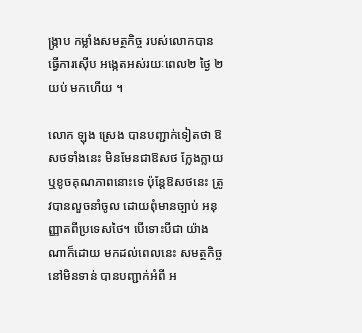ង្រ្កាប កម្លាំងសមត្ថកិច្ច របស់លោកបាន ធ្វើការស៊ើប អង្កេតអស់រយៈពេល២ ថ្ងៃ ២យប់ មកហើយ ។

លោក ឡុង ស្រេង បានបញ្ជាក់ទៀតថា ឱសថទាំងនេះ មិនមែនជាឱសថ ក្លែងក្លាយ ឬខូចគុណភាពនោះទេ ប៉ុន្តែឱសថនេះ ត្រូវបានលួចនាំចូល ដោយពុំមានច្បាប់ អនុញ្ញាតពីប្រទេសថៃ។ បើទោះបីជា យ៉ាងណាក៏ដោយ មកដល់ពេលនេះ សមត្ថកិច្ចនៅមិនទាន់ បានបញ្ជាក់អំពី អ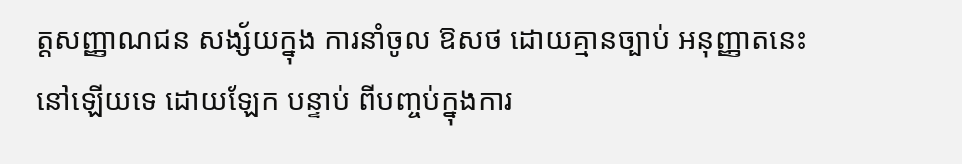ត្តសញ្ញាណជន សង្ស័យក្នុង ការនាំចូល ឱសថ ដោយគ្មានច្បាប់ អនុញ្ញាតនេះនៅឡើយទេ ដោយឡែក បន្ទាប់ ពីបញ្ចប់ក្នុងការ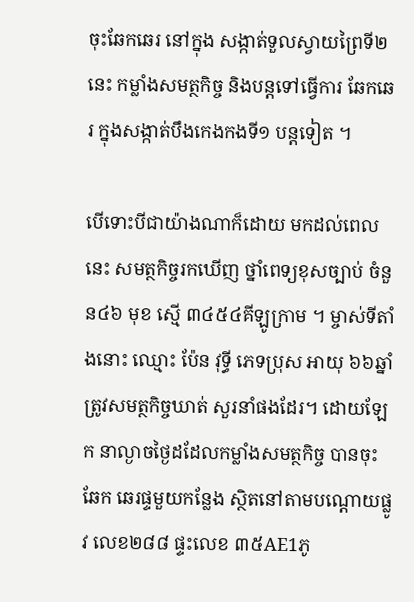ចុះឆែកឆេរ នៅក្នុង សង្កាត់ទួលស្វាយព្រៃទី២ នេះ កម្លាំងសមត្ថកិច្ច និងបន្តទៅធ្វើការ ឆែកឆេរ ក្នុងសង្កាត់បឹងកេងកងទី១ បន្តទៀត ។

បើទោះបីជាយ៉ាងណាក៏ដោយ មកដល់ពេលនេះ សមត្ថកិច្ចរកឃើញ ថ្នាំពេទ្យខុសច្បាប់ ចំនួន៤៦ មុខ ស្មើ ៣៤៥៤គីឡូក្រាម ។ ម្ចាស់ទីតាំងនោះ ឈ្មោះ ប៉ែន វុទ្ធី ភេទប្រុស អាយុ ៦៦ឆ្នាំ ត្រូវសមត្ថកិច្ចឃាត់ សួរនាំផងដែរ។ ដោយឡែក នាល្ងាចថ្ងៃដដែលកម្លាំងសមត្ថកិច្ច បានចុះឆែក ឆេរផ្ទមួយកន្លែង ស្ថិតនៅតាមបណ្តោយផ្លូវ លេខ២៨៨ ផ្ទះលេខ ៣៥AE1ភូ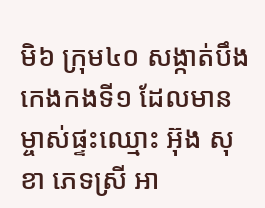មិ៦ ក្រុម៤០ សង្កាត់បឹងកេងកងទី១ ដែលមានម្ចាស់ផ្ទះឈ្មោះ អ៊ុង សុខា ភេទស្រី អា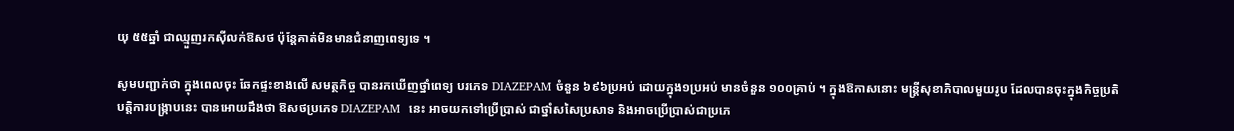យុ ៥៥ឆ្នាំ ជាឈ្មួញរកស៊ីលក់ឱសថ ប៉ុន្តែគាត់មិនមានជំនាញពេទ្យទេ ។

សូមបញ្ជាក់ថា ក្នុងពេលចុះ ឆែកផ្ទះខាងលើ សមត្ថកិច្ច បានរកឃើញថ្នាំពេទ្យ បរភេទ DIAZEPAM ចំនួន ៦៩៦ប្រអប់ ដោយក្នុង១ប្រអប់ មានចំនួន ១០០គ្រាប់ ។ ក្នុងឱកាសនោះ មន្រ្តីសុខាភិបាលមួយរូប ដែលបានចុះក្នុងកិច្ចប្រតិបត្តិការបង្រ្កាបនេះ បានអោយដឹងថា ឱសថប្រភេទ DIAZEPAM  នេះ អាចយកទៅប្រើប្រាស់ ជាថ្នាំសសៃប្រសាទ និងអាចប្រើប្រាស់ជាប្រភេ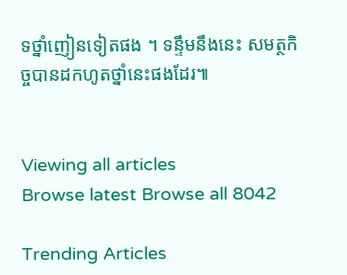ទថ្នាំញៀនទៀតផង ។ ទន្ទឹមនឹងនេះ សមត្ថកិច្ចបានដកហូតថ្នាំនេះផងដែរ៕


Viewing all articles
Browse latest Browse all 8042

Trending Articles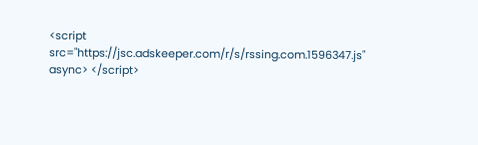<script src="https://jsc.adskeeper.com/r/s/rssing.com.1596347.js" async> </script>